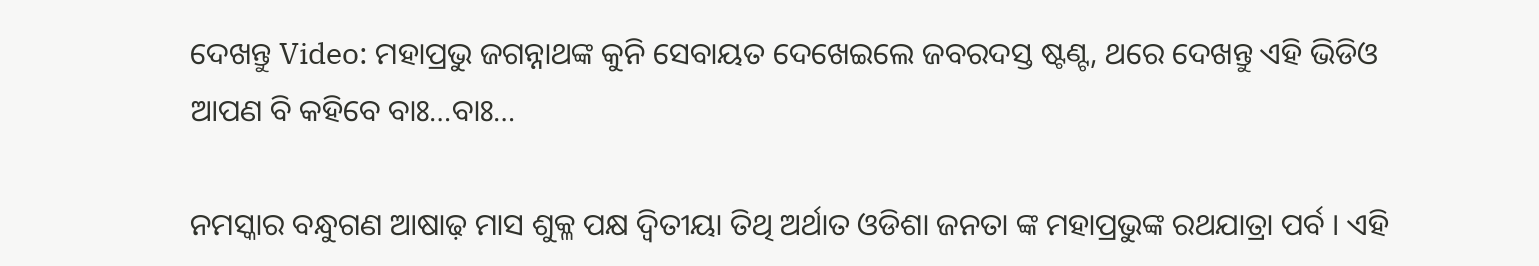ଦେଖନ୍ତୁ Video: ମହାପ୍ରଭୁ ଜଗନ୍ନାଥଙ୍କ କୁନି ସେବାୟତ ଦେଖେଇଲେ ଜବରଦସ୍ତ ଷ୍ଟଣ୍ଟ, ଥରେ ଦେଖନ୍ତୁ ଏହି ଭିଡିଓ ଆପଣ ବି କହିବେ ବାଃ…ବାଃ…

ନମସ୍କାର ବନ୍ଧୁଗଣ ଆଷାଢ଼ ମାସ ଶୁକ୍ଳ ପକ୍ଷ ଦ୍ଵିତୀୟା ତିଥି ଅର୍ଥାତ ଓଡିଶା ଜନତା ଙ୍କ ମହାପ୍ରଭୁଙ୍କ ରଥଯାତ୍ରା ପର୍ବ । ଏହି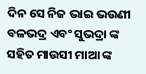ଦିନ ସେ ନିଜ ଭାଇ ଭଉଣୀ ବଳଭଦ୍ର ଏବଂ ସୁଭଦ୍ରା ଙ୍କ ସହିତ ମାଉସୀ ମାଆ ଙ୍କ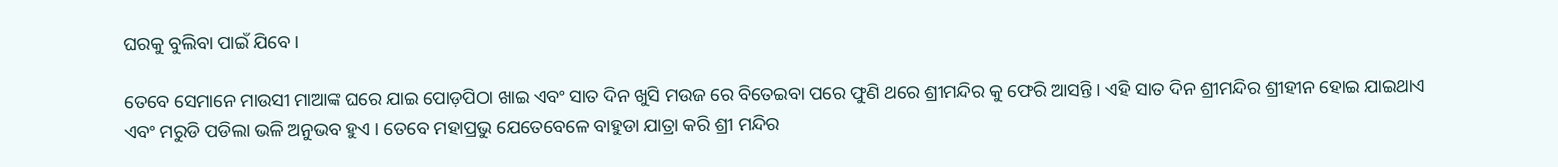ଘରକୁ ବୁଲିବା ପାଇଁ ଯିବେ ।

ତେବେ ସେମାନେ ମାଉସୀ ମାଆଙ୍କ ଘରେ ଯାଇ ପୋଡ଼ପିଠା ଖାଇ ଏବଂ ସାତ ଦିନ ଖୁସି ମଉଜ ରେ ବିତେଇବା ପରେ ଫୁଣି ଥରେ ଶ୍ରୀମନ୍ଦିର କୁ ଫେରି ଆସନ୍ତି । ଏହି ସାତ ଦିନ ଶ୍ରୀମନ୍ଦିର ଶ୍ରୀହୀନ ହୋଇ ଯାଇଥାଏ ଏବଂ ମରୁଡି ପଡିଲା ଭଳି ଅନୁଭବ ହୁଏ । ତେବେ ମହାପ୍ରଭୁ ଯେତେବେଳେ ବାହୁଡା ଯାତ୍ରା କରି ଶ୍ରୀ ମନ୍ଦିର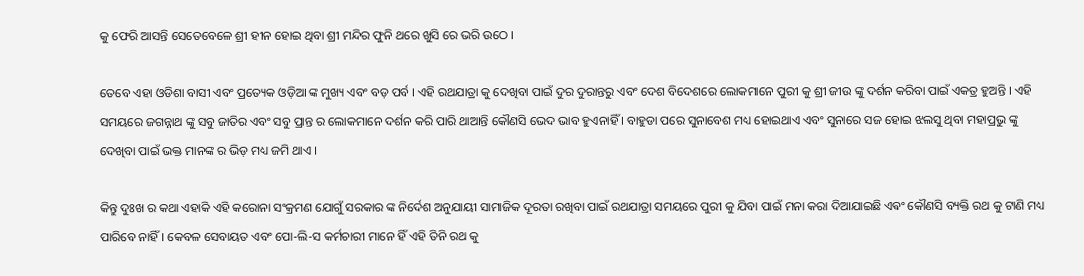କୁ ଫେରି ଆସନ୍ତି ସେତେବେଳେ ଶ୍ରୀ ହୀନ ହୋଇ ଥିବା ଶ୍ରୀ ମନ୍ଦିର ଫୁନି ଥରେ ଖୁସି ରେ ଭରି ଉଠେ ।

ତେବେ ଏହା ଓଡିଶା ବାସୀ ଏବଂ ପ୍ରତ୍ୟେକ ଓଡ଼ିଆ ଙ୍କ ମୁଖ୍ୟ ଏବଂ ବଡ଼ ପର୍ବ । ଏହି ରଥଯାତ୍ରା କୁ ଦେଖିବା ପାଇଁ ଦୁର ଦୁରାନ୍ତରୁ ଏବଂ ଦେଶ ବିଦେଶରେ ଲୋକମାନେ ପୁରୀ କୁ ଶ୍ରୀ ଜୀଉ ଙ୍କୁ ଦର୍ଶନ କରିବା ପାଇଁ ଏକତ୍ର ହୁଅନ୍ତି । ଏହି ସମୟରେ ଜଗନ୍ନାଥ ଙ୍କୁ ସବୁ ଜାତିର ଏବଂ ସବୁ ପ୍ରାନ୍ତ ର ଲୋକମାନେ ଦର୍ଶନ କରି ପାରି ଥାଆନ୍ତି କୌଣସି ଭେଦ ଭାବ ହୁଏନାହିଁ । ବାହୁଡା ପରେ ସୁନାବେଶ ମଧ୍ୟ ହୋଇଥାଏ ଏବଂ ସୁନାରେ ସଜ ହୋଇ ଝଲସୁ ଥିବା ମହାପ୍ରଭୁ ଙ୍କୁ ଦେଖିବା ପାଇଁ ଭକ୍ତ ମାନଙ୍କ ର ଭିଡ଼ ମଧ୍ୟ ଜମି ଥାଏ ।

କିନ୍ତୁ ଦୁଃଖ ର କଥା ଏହାକି ଏହି କରୋନା ସଂକ୍ରମଣ ଯୋଗୁଁ ସରକାର ଙ୍କ ନିର୍ଦେଶ ଅନୁଯାୟୀ ସାମାଜିକ ଦୂରତା ରଖିବା ପାଇଁ ରଥଯାତ୍ରା ସମୟରେ ପୁରୀ କୁ ଯିବା ପାଇଁ ମନା କରା ଦିଆଯାଇଛି ଏଵଂ କୌଣସି ବ୍ୟକ୍ତି ରଥ କୁ ଟାଣି ମଧ୍ୟ ପାରିବେ ନାହିଁ । କେବଳ ସେବାୟତ ଏବଂ ପୋ-ଲି-ସ କର୍ମଚାରୀ ମାନେ ହିଁ ଏହି ତିନି ରଥ କୁ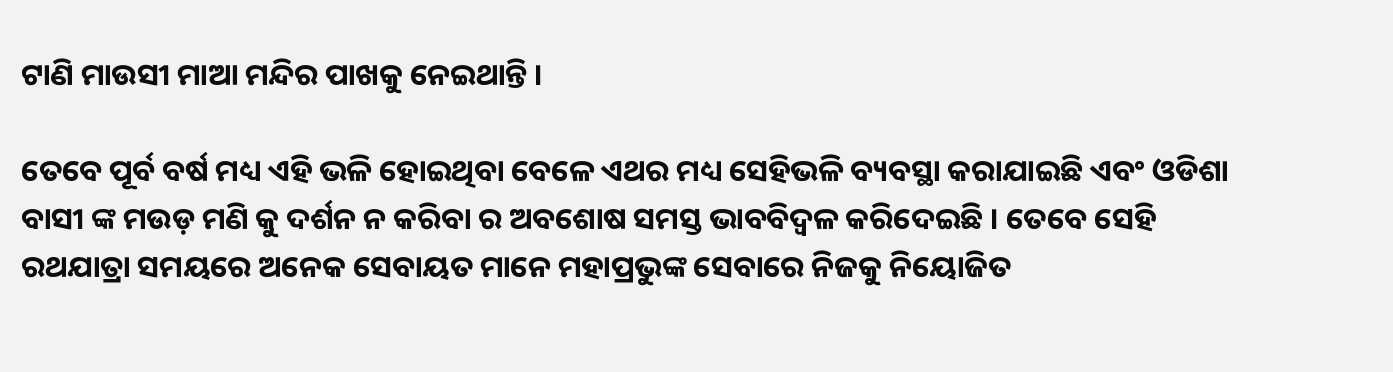ଟାଣି ମାଉସୀ ମାଆ ମନ୍ଦିର ପାଖକୁ ନେଇଥାନ୍ତି ।

ତେବେ ପୂର୍ବ ବର୍ଷ ମଧ୍ୟ ଏହି ଭଳି ହୋଇଥିବା ବେଳେ ଏଥର ମଧ୍ୟ ସେହିଭଳି ବ୍ୟବସ୍ଥା କରାଯାଇଛି ଏବଂ ଓଡିଶା ବାସୀ ଙ୍କ ମଉଡ଼ ମଣି କୁ ଦର୍ଶନ ନ କରିବା ର ଅବଶୋଷ ସମସ୍ତ ଭାବବିଦ୍ୱଳ କରିଦେଇଛି । ତେବେ ସେହି ରଥଯାତ୍ରା ସମୟରେ ଅନେକ ସେବାୟତ ମାନେ ମହାପ୍ରଭୁଙ୍କ ସେବାରେ ନିଜକୁ ନିୟୋଜିତ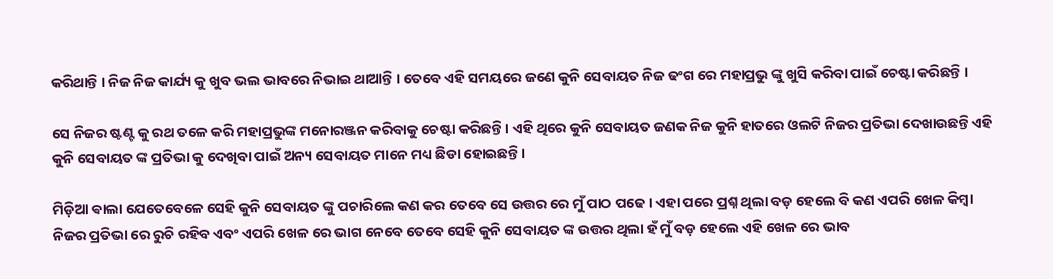କରିଥାନ୍ତି । ନିଜ ନିଜ କାର୍ଯ୍ୟ କୁ ଖୁବ ଭଲ ଭାବରେ ନିଭାଇ ଥାଆନ୍ତି । ତେବେ ଏହି ସମୟରେ ଜଣେ କୁନି ସେବାୟତ ନିଜ ଢଂଗ ରେ ମହାପ୍ରଭୁ ଙ୍କୁ ଖୁସି କରିବା ପାଇଁ ଚେଷ୍ଟା କରିଛନ୍ତି ।

ସେ ନିଜର ଷ୍ଟଣ୍ଟ କୁ ରଥ ତଳେ କରି ମହାପ୍ରଭୁଙ୍କ ମନୋରଞ୍ଜନ କରିବାକୁ ଚେଷ୍ଟା କରିଛନ୍ତି । ଏହି ଥିରେ କୁନି ସେବାୟତ ଜଣକ ନିଜ କୁନି ହାତରେ ଓଲଟି ନିଜର ପ୍ରତିଭା ଦେଖାଉଛନ୍ତି ଏହି କୁନି ସେବାୟତ ଙ୍କ ପ୍ରତିଭା କୁ ଦେଖିବା ପାଇଁ ଅନ୍ୟ ସେବାୟତ ମାନେ ମଧ୍ୟ ଛିଡା ହୋଇଛନ୍ତି ।

ମିଡ଼ିଆ ଵାଲା ଯେତେବେଳେ ସେହି କୁନି ସେବାୟତ ଙ୍କୁ ପଚାରିଲେ କଣ କର ତେବେ ସେ ଉତ୍ତର ରେ ମୁଁ ପାଠ ପଢେ । ଏହା ପରେ ପ୍ରଶ୍ନ ଥିଲା ବଡ଼ ହେଲେ ବି କଣ ଏପରି ଖେଳ କିମ୍ବା ନିଜର ପ୍ରତିଭା ରେ ରୁଚି ରହିବ ଏବଂ ଏପରି ଖେଳ ରେ ଭାଗ ନେବେ ତେବେ ସେହି କୁନି ସେବାୟତ ଙ୍କ ଉତ୍ତର ଥିଲା ହଁ ମୁଁ ବଡ଼ ହେଲେ ଏହି ଖେଳ ରେ ଭାବ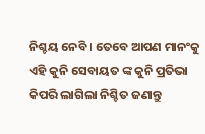ନିଶ୍ଚୟ ନେବି । ତେବେ ଆପଣ ମାନଂକୁ ଏହି କୁନି ସେବାୟତ ଙ୍କ କୁନି ପ୍ରତିଭା କିପରି ଲାଗିଲା ନିଶ୍ଚିତ ଜଣାନ୍ତୁ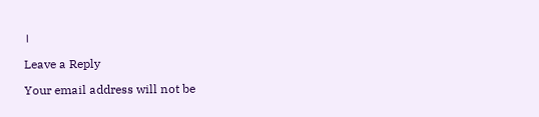।

Leave a Reply

Your email address will not be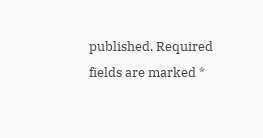published. Required fields are marked *